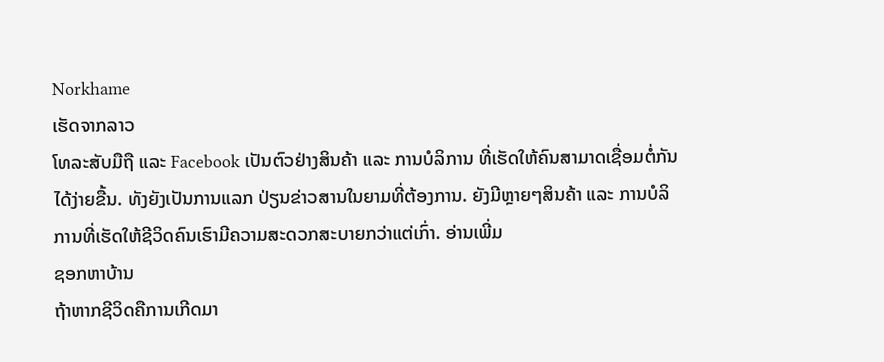Norkhame
ເຮັດຈາກລາວ
ໂທລະສັບມືຖື ແລະ Facebook ເປັນຕົວຢ່າງສິນຄ້າ ແລະ ການບໍລິການ ທີ່ເຮັດໃຫ້ຄົນສາມາດເຊື່ອມຕໍ່ກັນໄດ້ງ່າຍຂື້ນ. ທັງຍັງເປັນການແລກ ປ່ຽນຂ່າວສານໃນຍາມທີ່ຕ້ອງການ. ຍັງມີຫຼາຍໆສິນຄ້າ ແລະ ການບໍລິການທີ່ເຮັດໃຫ້ຊີວິດຄົນເຮົາມີຄວາມສະດວກສະບາຍກວ່າແຕ່ເກົ່າ. ອ່ານເພີ່ມ
ຊອກຫາບ້ານ
ຖ້າຫາກຊີວິດຄືການເກີດມາ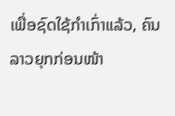ເພື່ອຊົດໃຊ້ກຳເກົ່າແລ້ວ, ຄົນລາວຍຸກກ່ອນໜ້າ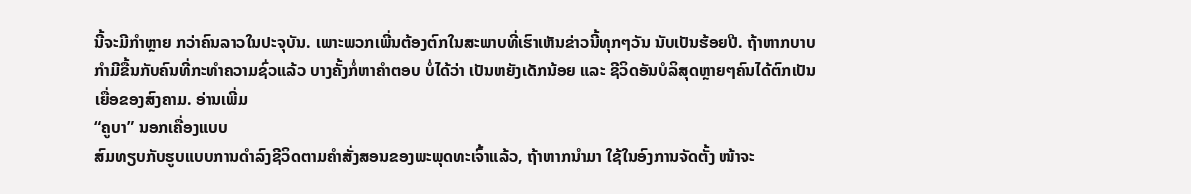ນີ້ຈະມີກຳຫຼາຍ ກວ່າຄົນລາວໃນປະຈຸບັນ. ເພາະພວກເພີ່ນຕ້ອງຕົກໃນສະພາບທີ່ເຮົາເຫັນຂ່າວນີ້ທຸກໆວັນ ນັບເປັນຮ້ອຍປີ. ຖ້າຫາກບາບກຳມີຂື້ນກັບຄົນທີ່ກະທຳຄວາມຊົ່ວແລ້ວ ບາງຄັ້ງກໍ່ຫາຄຳຕອບ ບໍ່ໄດ້ວ່າ ເປັນຫຍັງເດັກນ້ອຍ ແລະ ຊີວິດອັນບໍລິສຸດຫຼາຍໆຄົນໄດ້ຕົກເປັນເຍື່ອຂອງສົງຄາມ. ອ່ານເພີ່ມ
“ຄູບາ” ນອກເຄື່ອງແບບ
ສົມທຽບກັບຮູບແບບການດຳລົງຊີວິດຕາມຄຳສັ່ງສອນຂອງພະພຸດທະເຈົ້າແລ້ວ, ຖ້າຫາກນຳມາ ໃຊ້ໃນອົງການຈັດຕັ້ງ ໜ້າຈະ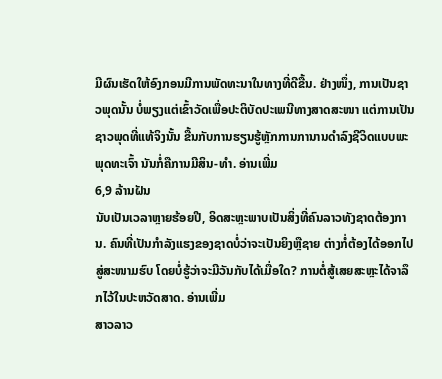ມີຜົນເຮັດໃຫ້ອົງກອນມີການພັດທະນາໃນທາງທີ່ດີຂື້ນ. ຢ່າງໜຶ່ງ, ການເປັນຊາວພຸດນັ້ນ ບໍ່ພຽງແຕ່ເຂົ້າວັດເພື່ອປະຕິບັດປະເພນີທາງສາດສະໜາ ແຕ່ການເປັນຊາວພຸດທີ່ແທ້ຈິງນັ້ນ ຂື້ນກັບການຮຽນຮູ້ຫຼັກການການານດຳລົງຊີວິດແບບພະພຸດທະເຈົ້າ ນັນກໍ່ຄືການມີສິນ-ທຳ. ອ່ານເພີ່ມ
6,9 ລ້ານຝັນ
ນັບເປັນເວລາຫຼາຍຮ້ອຍປີ, ອິດສະຫຼະພາບເປັນສິ່ງທີ່ຄົນລາວທັງຊາດຕ້ອງການ. ຄົນທີ່ເປັນກຳລັງແຮງຂອງຊາດບໍ່ວ່າຈະເປັນຍິງຫຼືຊາຍ ຕ່າງກໍ່ຕ້ອງໄດ້ອອກໄປສູ່ສະໜາມຮົບ ໂດຍບໍ່ຮູ້ວ່າຈະມີວັນກັບໄດ້ເມື່ອໃດ? ການຕໍ່ສູ້ເສຍສະຫຼະໄດ້ຈາລຶກໄວ້ໃນປະຫວັດສາດ. ອ່ານເພີ່ມ
ສາວລາວ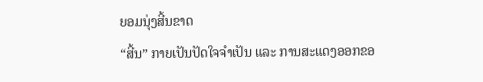ຍອມນຸ່ງສີ້ນຂາດ
“ສີ້ນ” ກາຍເປັນປັດໃຈຈຳເປັນ ແລະ ການສະແດງອອກຂອ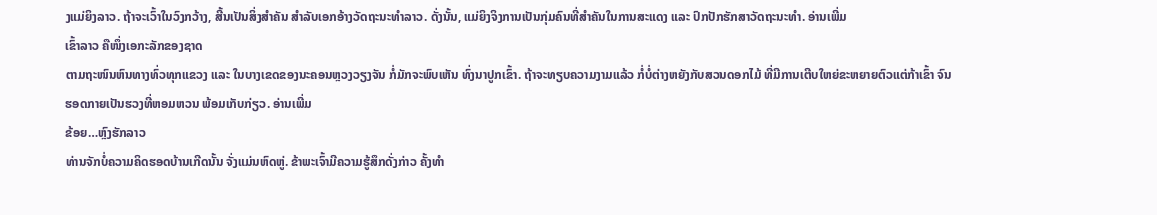ງແມ່ຍິງລາວ. ຖ້າຈະເວົ້າໃນວົງກວ້າງ, ສີ້ນເປັນສິ່ງສຳຄັນ ສຳລັບເອກອ້າງວັດຖະນະທຳລາວ. ດັ່ງນັ້ນ, ແມ່ຍິງຈິງການເປັນກຸ່ມຄົນທີ່ສຳຄັນໃນການສະແດງ ແລະ ປົກປັກຮັກສາວັດຖະນະທຳ. ອ່ານເພີ່ມ
ເຂົ້າລາວ ຄືໜຶ່ງເອກະລັກຂອງຊາດ
ຕາມຖະໜົນຫົນທາງທົ່ວທຸກແຂວງ ແລະ ໃນບາງເຂດຂອງນະຄອນຫຼວງວຽງຈັນ ກໍ່ມັກຈະພົບເຫັນ ທົ່ງນາປູກເຂົ້າ. ຖ້າຈະທຽບຄວາມງາມແລ້ວ ກໍ່ບໍ່ຕ່າງຫຍັງກັບສວນດອກໄມ້ ທີ່ມີການເຕີບໃຫຍ່ຂະຫຍາຍຕົວແຕ່ກ້າເຂົ້າ ຈົນຮອດກາຍເປັນຮວງທີ່ຫອມຫວນ ພ້ອມເກັບກ່ຽວ. ອ່ານເພີ່ມ
ຂ້ອຍ…ຫຼົງຮັກລາວ
ທ່ານຈັກບໍ່ຄວາມຄິດຮອດບ້ານເກີດນັ້ນ ຈັ່ງແມ່ນຫົດຫູ່. ຂ້າພະເຈົ້າມີຄວາມຮູ້ສຶກດັ່ງກ່າວ ຄັ້ງທຳ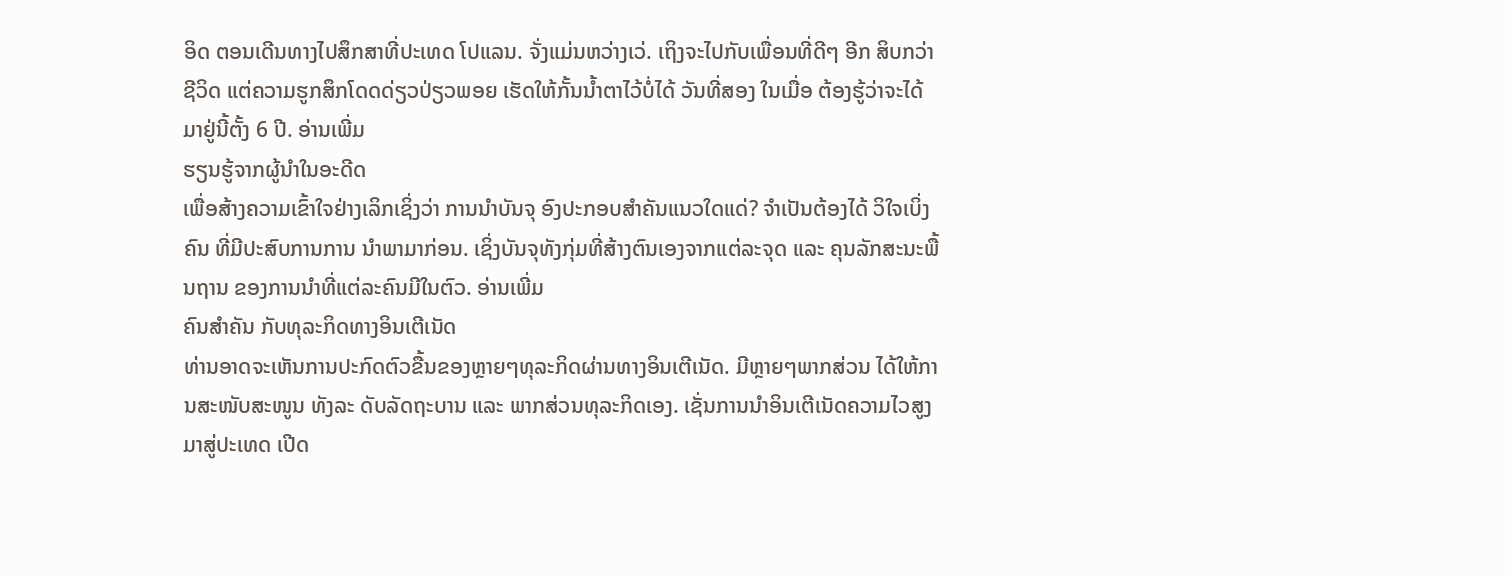ອິດ ຕອນເດີນທາງໄປສຶກສາທີ່ປະເທດ ໂປແລນ. ຈັ່ງແມ່ນຫວ່າງເວ່. ເຖິງຈະໄປກັບເພື່ອນທີ່ດີໆ ອີກ ສິບກວ່າຊີວິດ ແຕ່ຄວາມຮູກສຶກໂດດດ່ຽວປ່ຽວພອຍ ເຮັດໃຫ້ກັ້ນນ້ຳຕາໄວ້ບໍ່ໄດ້ ວັນທີ່ສອງ ໃນເມື່ອ ຕ້ອງຮູ້ວ່າຈະໄດ້ ມາຢູ່ນີ້ຕັ້ງ 6 ປີ. ອ່ານເພີ່ມ
ຮຽນຮູ້ຈາກຜູ້ນຳໃນອະດີດ
ເພື່ອສ້າງຄວາມເຂົ້າໃຈຢ່າງເລິກເຊິ່ງວ່າ ການນຳບັນຈຸ ອົງປະກອບສຳຄັນແນວໃດແດ່? ຈຳເປັນຕ້ອງໄດ້ ວິໃຈເບິ່ງຄົນ ທີ່ມີປະສົບການການ ນຳພາມາກ່ອນ. ເຊິ່ງບັນຈຸທັງກຸ່ມທີ່ສ້າງຕົນເອງຈາກແຕ່ລະຈຸດ ແລະ ຄຸນລັກສະນະພື້ນຖານ ຂອງການນຳທີ່ແຕ່ລະຄົນມີໃນຕົວ. ອ່ານເພີ່ມ
ຄົນສຳຄັນ ກັບທຸລະກິດທາງອິນເຕີເນັດ
ທ່ານອາດຈະເຫັນການປະກົດຕົວຂື້ນຂອງຫຼາຍໆທຸລະກິດຜ່ານທາງອິນເຕີເນັດ. ມີຫຼາຍໆພາກສ່ວນ ໄດ້ໃຫ້ການສະໜັບສະໜູນ ທັງລະ ດັບລັດຖະບານ ແລະ ພາກສ່ວນທຸລະກິດເອງ. ເຊັ່ນການນຳອິນເຕີເນັດຄວາມໄວສູງມາສູ່ປະເທດ ເປີດ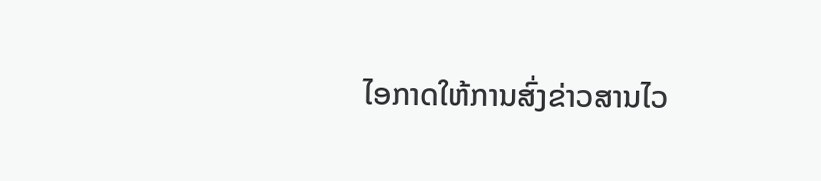ໄອກາດໃຫ້ການສົ່ງຂ່າວສານໄວ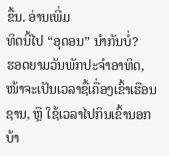ຂື້ນ. ອ່ານເພີ່ມ
ທິດນີ້ໄປ “ອຸດອນ” ນຳກັນບໍ່?
ຮອດຍາມວັນພັກປະຈຳອາທິດ, ໜ້າຈະເປັນເວລາຊື້ເຄື່ອງເຂົ້າເຮືອນຊານ, ຫຼື ໃຊ້ເວລາໄປກິນເຂົ້ານອກບ້າ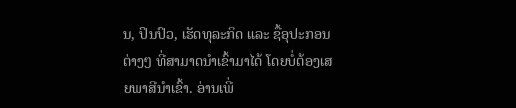ນ, ປິນປົວ, ເຮັດທຸລະກິດ ແລະ ຊື້ອຸປະກອນຕ່າງໆ ທີ່ສາມາດນຳເຂົ້າມາໄດ້ ໂດຍບໍ່ຕ້ອງເສຍພາສີນຳເຂົ້າ. ອ່ານເພີ່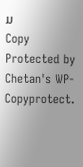ມ
Copy Protected by Chetan's WP-Copyprotect.